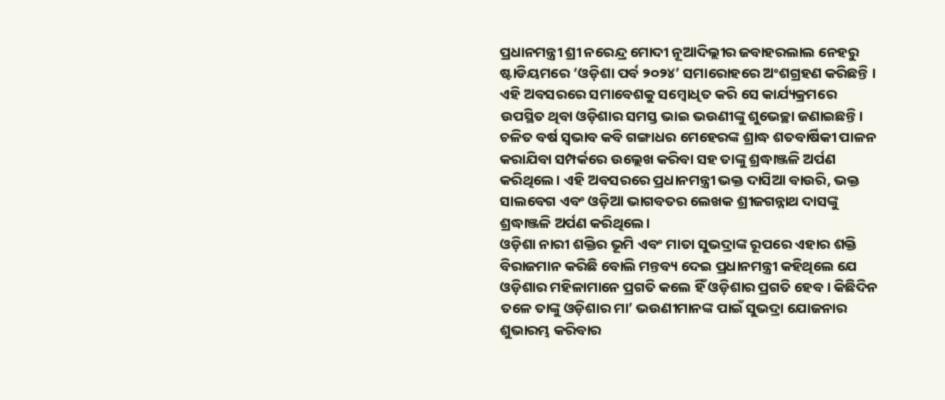ପ୍ରଧାନମନ୍ତ୍ରୀ ଶ୍ରୀ ନରେନ୍ଦ୍ର ମୋଦୀ ନୂଆଦିଲ୍ଲୀର ଜବାହରଲାଲ ନେହରୁ ଷ୍ଟାଡିୟମରେ ‘ଓଡ଼ିଶା ପର୍ବ ୨୦୨୪’ ସମାରୋହରେ ଅଂଶଗ୍ରହଣ କରିଛନ୍ତି । ଏହି ଅବସରରେ ସମାବେଶକୁ ସମ୍ବୋଧିତ କରି ସେ କାର୍ଯ୍ୟକ୍ରମରେ ଉପସ୍ଥିତ ଥିବା ଓଡ଼ିଶାର ସମସ୍ତ ଭାଇ ଭଉଣୀଙ୍କୁ ଶୁଭେଚ୍ଛା ଜଣାଇଛନ୍ତି। ଚଳିତ ବର୍ଷ ସ୍ୱଭାବ କବି ଗଙ୍ଗାଧର ମେହେରଙ୍କ ଶ୍ରାଦ୍ଧ ଶତବାର୍ଷିକୀ ପାଳନ କରାଯିବା ସମ୍ପର୍କରେ ଉଲ୍ଲେଖ କରିବା ସହ ତାଙ୍କୁ ଶ୍ରଦ୍ଧାଞ୍ଜଳି ଅର୍ପଣ କରିଥିଲେ। ଏହି ଅବସରରେ ପ୍ରଧାନମନ୍ତ୍ରୀ ଭକ୍ତ ଦାସିଆ ବାଉରି, ଭକ୍ତ ସାଲବେଗ ଏବଂ ଓଡ଼ିଆ ଭାଗବତର ଲେଖକ ଶ୍ରୀଜଗନ୍ନାଥ ଦାସଙ୍କୁ ଶ୍ରଦ୍ଧାଞ୍ଜଳି ଅର୍ପଣ କରିଥିଲେ।
ଓଡ଼ିଶା ନାରୀ ଶକ୍ତିର ଭୂମି ଏବଂ ମାତା ସୁଭଦ୍ରାଙ୍କ ରୂପରେ ଏହାର ଶକ୍ତି ବିରାଜମାନ କରିଛି ବୋଲି ମନ୍ତବ୍ୟ ଦେଇ ପ୍ରଧାନମନ୍ତ୍ରୀ କହିଥିଲେ ଯେ ଓଡ଼ିଶାର ମହିଳାମାନେ ପ୍ରଗତି କଲେ ହିଁ ଓଡ଼ିଶାର ପ୍ରଗତି ହେବ । କିଛିଦିନ ତଳେ ତାଙ୍କୁ ଓଡ଼ିଶାର ମା’ ଭଉଣୀମାନଙ୍କ ପାଇଁ ସୁଭଦ୍ରା ଯୋଜନାର ଶୁଭାରମ୍ଭ କରିବାର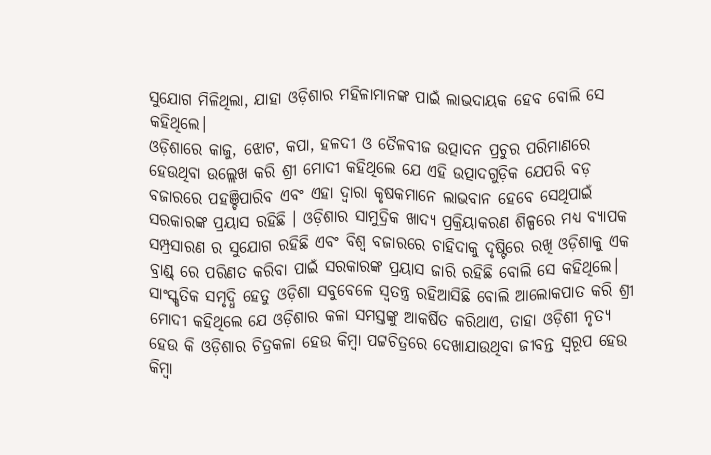ସୁଯୋଗ ମିଳିଥିଲା, ଯାହା ଓଡ଼ିଶାର ମହିଳାମାନଙ୍କ ପାଇଁ ଲାଭଦାୟକ ହେବ ବୋଲି ସେ କହିଥିଲେ।
ଓଡ଼ିଶାରେ କାଜୁ, ଝୋଟ, କପା, ହଳଦୀ ଓ ତୈଳବୀଜ ଉତ୍ପାଦନ ପ୍ରଚୁର ପରିମାଣରେ ହେଉଥିବା ଉଲ୍ଲେଖ କରି ଶ୍ରୀ ମୋଦୀ କହିଥିଲେ ଯେ ଏହି ଉତ୍ପାଦଗୁଡ଼ିକ ଯେପରି ବଡ଼ ବଜାରରେ ପହଞ୍ଚିପାରିବ ଏବଂ ଏହା ଦ୍ୱାରା କୃଷକମାନେ ଲାଭବାନ ହେବେ ସେଥିପାଇଁ ସରକାରଙ୍କ ପ୍ରୟାସ ରହିଛି । ଓଡ଼ିଶାର ସାମୁଦ୍ରିକ ଖାଦ୍ୟ ପ୍ରକ୍ରିୟାକରଣ ଶିଳ୍ପରେ ମଧ୍ୟ ବ୍ୟାପକ ସମ୍ପ୍ରସାରଣ ର ସୁଯୋଗ ରହିଛି ଏବଂ ବିଶ୍ୱ ବଜାରରେ ଚାହିଦାକୁ ଦୃଷ୍ଟିରେ ରଖି ଓଡ଼ିଶାକୁ ଏକ ବ୍ରାଣ୍ଡ୍ ରେ ପରିଣତ କରିବା ପାଇଁ ସରକାରଙ୍କ ପ୍ରୟାସ ଜାରି ରହିଛି ବୋଲି ସେ କହିଥିଲେ।
ସାଂସ୍କୃତିକ ସମୃଦ୍ଧି ହେତୁ ଓଡ଼ିଶା ସବୁବେଳେ ସ୍ୱତନ୍ତ୍ର ରହିଆସିଛି ବୋଲି ଆଲୋକପାତ କରି ଶ୍ରୀ ମୋଦୀ କହିଥିଲେ ଯେ ଓଡ଼ିଶାର କଳା ସମସ୍ତଙ୍କୁ ଆକର୍ଷିତ କରିଥାଏ, ତାହା ଓଡ଼ିଶୀ ନୃତ୍ୟ ହେଉ କି ଓଡ଼ିଶାର ଚିତ୍ରକଳା ହେଉ କିମ୍ବା ପଟ୍ଟଚିତ୍ରରେ ଦେଖାଯାଉଥିବା ଜୀବନ୍ତ ସ୍ୱରୂପ ହେଉ କିମ୍ବା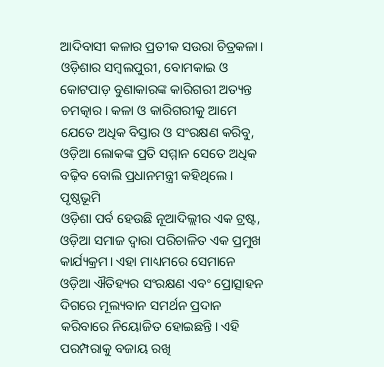ଆଦିବାସୀ କଳାର ପ୍ରତୀକ ସଉରା ଚିତ୍ରକଳା। ଓଡ଼ିଶାର ସମ୍ବଲପୁରୀ, ବୋମକାଇ ଓ କୋଟପାଡ଼ ବୁଣାକାରଙ୍କ କାରିଗରୀ ଅତ୍ୟନ୍ତ ଚମତ୍କାର। କଳା ଓ କାରିଗରୀକୁ ଆମେ ଯେତେ ଅଧିକ ବିସ୍ତାର ଓ ସଂରକ୍ଷଣ କରିବୁ, ଓଡ଼ିଆ ଲୋକଙ୍କ ପ୍ରତି ସମ୍ମାନ ସେତେ ଅଧିକ ବଢ଼ିବ ବୋଲି ପ୍ରଧାନମନ୍ତ୍ରୀ କହିଥିଲେ।
ପୃଷ୍ଠଭୂମି
ଓଡ଼ିଶା ପର୍ବ ହେଉଛି ନୂଆଦିଲ୍ଲୀର ଏକ ଟ୍ରଷ୍ଟ, ଓଡ଼ିଆ ସମାଜ ଦ୍ୱାରା ପରିଚାଳିତ ଏକ ପ୍ରମୁଖ କାର୍ଯ୍ୟକ୍ରମ। ଏହା ମାଧ୍ୟମରେ ସେମାନେ ଓଡ଼ିଆ ଐତିହ୍ୟର ସଂରକ୍ଷଣ ଏବଂ ପ୍ରୋତ୍ସାହନ ଦିଗରେ ମୂଲ୍ୟବାନ ସମର୍ଥନ ପ୍ରଦାନ କରିବାରେ ନିୟୋଜିତ ହୋଇଛନ୍ତି। ଏହି ପରମ୍ପରାକୁ ବଜାୟ ରଖି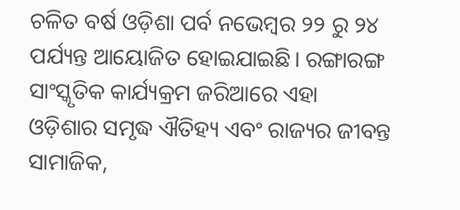ଚଳିତ ବର୍ଷ ଓଡ଼ିଶା ପର୍ବ ନଭେମ୍ବର ୨୨ ରୁ ୨୪ ପର୍ଯ୍ୟନ୍ତ ଆୟୋଜିତ ହୋଇଯାଇଛି। ରଙ୍ଗାରଙ୍ଗ ସାଂସ୍କୃତିକ କାର୍ଯ୍ୟକ୍ରମ ଜରିଆରେ ଏହା ଓଡ଼ିଶାର ସମୃଦ୍ଧ ଐତିହ୍ୟ ଏବଂ ରାଜ୍ୟର ଜୀବନ୍ତ ସାମାଜିକ,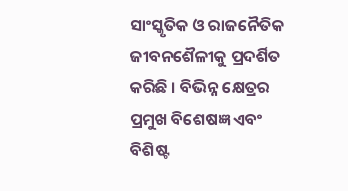ସାଂସ୍କୃତିକ ଓ ରାଜନୈତିକ ଜୀବନଶୈଳୀକୁ ପ୍ରଦର୍ଶିତ କରିଛି । ବିଭିନ୍ନ କ୍ଷେତ୍ରର ପ୍ରମୁଖ ବିଶେଷଜ୍ଞ ଏବଂ ବିଶିଷ୍ଟ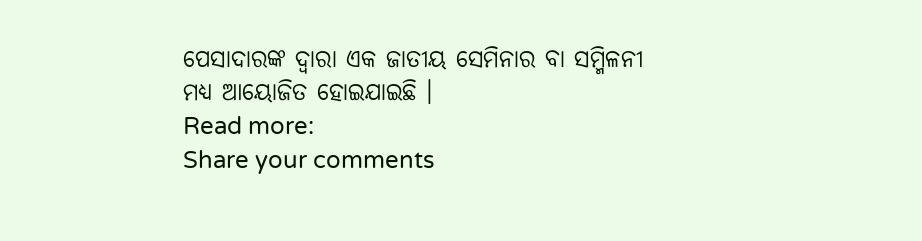ପେସାଦାରଙ୍କ ଦ୍ୱାରା ଏକ ଜାତୀୟ ସେମିନାର ବା ସମ୍ମିଳନୀ ମଧ୍ୟ ଆୟୋଜିତ ହୋଇଯାଇଛି ।
Read more:
Share your comments